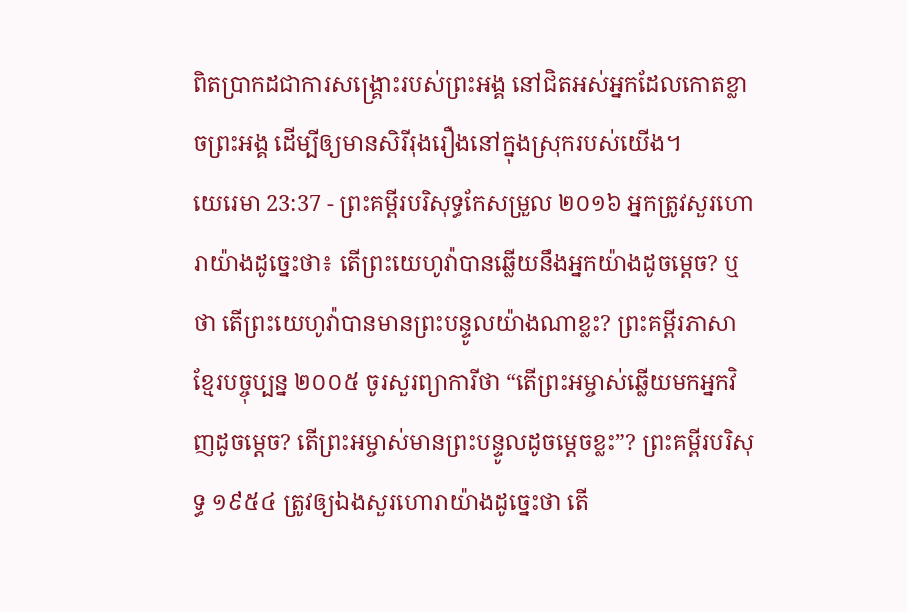ពិតប្រាកដជាការសង្គ្រោះរបស់ព្រះអង្គ នៅជិតអស់អ្នកដែលកោតខ្លាចព្រះអង្គ ដើម្បីឲ្យមានសិរីរុងរឿងនៅក្នុងស្រុករបស់យើង។
យេរេមា 23:37 - ព្រះគម្ពីរបរិសុទ្ធកែសម្រួល ២០១៦ អ្នកត្រូវសួរហោរាយ៉ាងដូច្នេះថា៖ តើព្រះយេហូវ៉ាបានឆ្លើយនឹងអ្នកយ៉ាងដូចម្ដេច? ឬថា តើព្រះយេហូវ៉ាបានមានព្រះបន្ទូលយ៉ាងណាខ្លះ? ព្រះគម្ពីរភាសាខ្មែរបច្ចុប្បន្ន ២០០៥ ចូរសួរព្យាការីថា “តើព្រះអម្ចាស់ឆ្លើយមកអ្នកវិញដូចម្ដេច? តើព្រះអម្ចាស់មានព្រះបន្ទូលដូចម្ដេចខ្លះ”? ព្រះគម្ពីរបរិសុទ្ធ ១៩៥៤ ត្រូវឲ្យឯងសួរហោរាយ៉ាងដូច្នេះថា តើ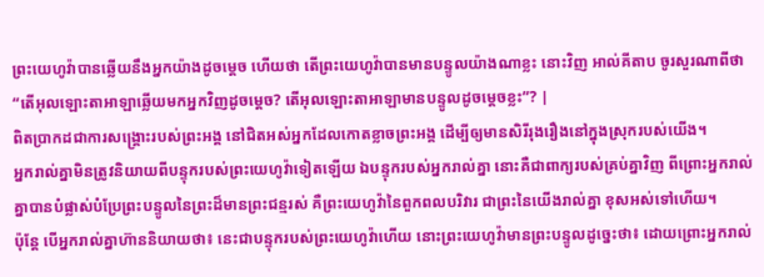ព្រះយេហូវ៉ាបានឆ្លើយនឹងអ្នកយ៉ាងដូចម្តេច ហើយថា តើព្រះយេហូវ៉ាបានមានបន្ទូលយ៉ាងណាខ្លះ នោះវិញ អាល់គីតាប ចូរសួរណាពីថា “តើអុលឡោះតាអាឡាឆ្លើយមកអ្នកវិញដូចម្ដេច? តើអុលឡោះតាអាឡាមានបន្ទូលដូចម្ដេចខ្លះ”? |
ពិតប្រាកដជាការសង្គ្រោះរបស់ព្រះអង្គ នៅជិតអស់អ្នកដែលកោតខ្លាចព្រះអង្គ ដើម្បីឲ្យមានសិរីរុងរឿងនៅក្នុងស្រុករបស់យើង។
អ្នករាល់គ្នាមិនត្រូវនិយាយពីបន្ទុករបស់ព្រះយេហូវ៉ាទៀតឡើយ ឯបន្ទុករបស់អ្នករាល់គ្នា នោះគឺជាពាក្យរបស់គ្រប់គ្នាវិញ ពីព្រោះអ្នករាល់គ្នាបានបំផ្លាស់បំប្រែព្រះបន្ទូលនៃព្រះដ៏មានព្រះជន្មរស់ គឺព្រះយេហូវ៉ានៃពួកពលបរិវារ ជាព្រះនៃយើងរាល់គ្នា ខុសអស់ទៅហើយ។
ប៉ុន្តែ បើអ្នករាល់គ្នាហ៊ាននិយាយថា៖ នេះជាបន្ទុករបស់ព្រះយេហូវ៉ាហើយ នោះព្រះយេហូវ៉ាមានព្រះបន្ទូលដូច្នេះថា៖ ដោយព្រោះអ្នករាល់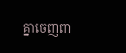គ្នាចេញពា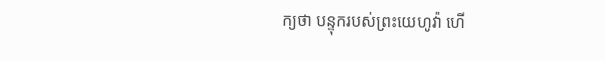ក្យថា បន្ទុករបស់ព្រះយេហូវ៉ា ហើ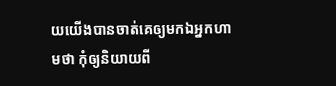យយើងបានចាត់គេឲ្យមកឯអ្នកហាមថា កុំឲ្យនិយាយពី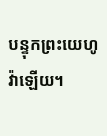បន្ទុកព្រះយេហូវ៉ាឡើយ។